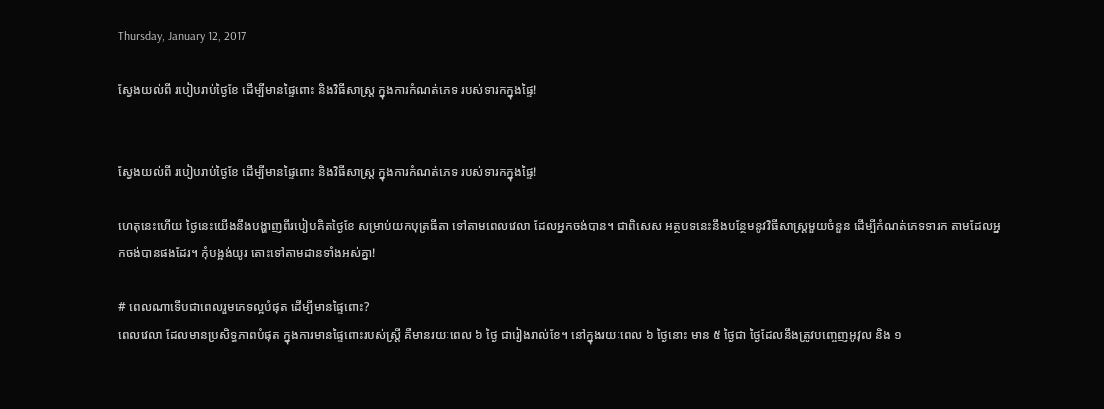Thursday, January 12, 2017

ស្វែងយល់ពី របៀបរាប់ថ្ងៃខែ ដើម្បីមានផ្ទៃពោះ និងវិធីសាស្រ្ត ក្នុងការកំណត់ភេទ របស់ទារកក្នុងផ្ទៃ!


ស្វែងយល់ពី របៀបរាប់ថ្ងៃខែ ដើម្បីមានផ្ទៃពោះ និងវិធីសាស្រ្ត ក្នុងការកំណត់ភេទ របស់ទារកក្នុងផ្ទៃ!

ហេតុនេះហើយ ថ្ងៃនេះយើងនឹងបង្ហាញពីរបៀបគិតថ្ងៃខែ សម្រាប់យកបុត្រធីតា ទៅតាមពេលវេលា ដែលអ្នកចង់បាន។ ជាពិសេស អត្ថបទនេះនឹងបន្ថែមនូវវិធីសាស្រ្តមួយចំនួន ដើម្បីកំណត់ភេទទារក តាមដែលអ្នកចង់បានផងដែរ។ កុំបង្អង់យូរ តោះទៅតាមដានទាំងអស់គ្នា!

# ពេលណាទើបជាពេលរួមភេទល្អបំផុត ដើម្បីមានផ្ទៃពោះ?
ពេលវេលា ដែលមានប្រសិទ្ធភាពបំផុត ក្នុងការមានផ្ទៃពោះរបស់ស្រ្តី គឺមានរយៈពេល ៦ ថ្ងៃ ជារៀងរាល់ខែ។ នៅក្នុងរយៈពេល ៦ ថ្ងៃនោះ មាន ៥ ថ្ងៃជា ថ្ងៃដែលនឹងត្រូវបញ្ចេញអូវុល និង ១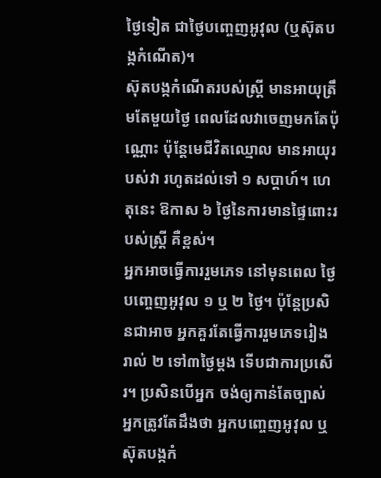ថ្ងៃទៀត ជាថ្ងៃបញ្ចេញអូវុល (ឬស៊ុតបង្កកំណើត)។
ស៊ុតបង្កកំណើតរបស់ស្រ្តី មានអាយុត្រឹមតែមួយថ្ងៃ ពេលដែលវាចេញមកតែប៉ុណ្ណោះ ប៉ុន្តែមេជីវិតឈ្មោល មានអាយុរបស់វា រហូតដល់ទៅ ១ សប្តាហ៍។ ហេតុនេះ ឱកាស ៦ ថ្ងៃនៃការមានផ្ទៃពោះរបស់ស្រ្តី គឺខ្ពស់។
អ្នកអាចធ្វើការរួមភេទ នៅមុនពេល ថ្ងៃបញ្ចេញអូវុល ១ ឬ ២ ថ្ងៃ។ ប៉ុន្តែប្រសិនជាអាច អ្នកគួរតែធ្វើការរួមភេទរៀងរាល់ ២ ទៅ៣ថ្ងៃម្តង ទើបជាការប្រសើរ។ ប្រសិនបើអ្នក ចង់ឲ្យកាន់តែច្បាស់ អ្នកត្រូវតែដឹងថា អ្នកបញ្ចេញអូវុល ឬស៊ុតបង្កកំ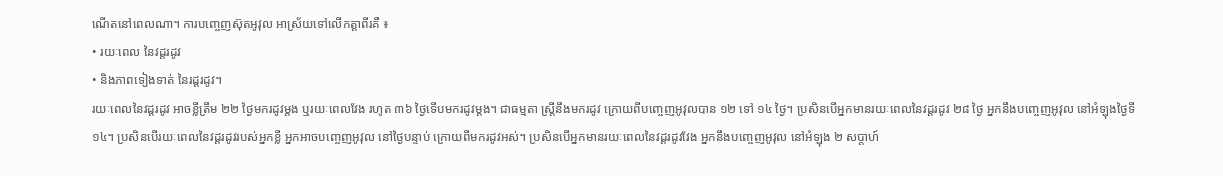ណើតនៅពេលណា។ ការបញ្ចេញស៊ុតអូវុល អាស្រ័យទៅលើកត្តាពីរគឺ ៖
• រយៈពេល នៃវដ្តរដូវ
• និងភាពទៀងទាត់ នៃរដ្តរដូវ។
រយៈពេលនៃវដ្តរដូវ អាចខ្លីត្រឹម ២២ ថ្ងៃមករដូវម្តង ឬរយៈពេលវែង រហូត ៣៦ ថ្ងៃទើបមករដូវម្តង។ ជាធម្មតា ស្រ្តីនឹងមករដូវ ក្រោយពីបញ្ចេញអូវុលបាន ១២ ទៅ ១៤ ថ្ងៃ។ ប្រសិនបើអ្នកមានរយៈពេលនៃវដ្តរដូវ ២៨ ថ្ងៃ អ្នកនឹងបញ្ចេញអូវុល នៅអំឡុងថ្ងៃទី ១៤។ ប្រសិនបើរយៈពេលនៃវដ្តរដូវរបស់អ្នកខ្លី អ្នកអាចបញ្ចេញអូវុល នៅថ្ងៃបន្ទាប់ ក្រោយពីមករដូវអស់។ ប្រសិនបើអ្នកមានរយៈពេលនៃវដ្តរដូវវែង អ្នកនឹងបញ្ចេញអូវុល នៅអំឡុង ២ សប្តាហ៍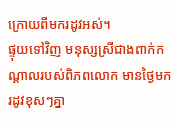ក្រោយពីមករដូវអស់។
ផ្ទុយទៅវិញ មនុស្សស្រីជាងពាក់កណ្តាលរបស់ពិភពលោក មានថ្ងៃមករដូវខុសៗគ្នា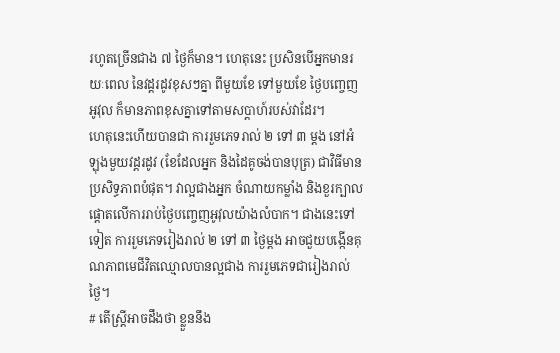រហូតច្រើនជាង ៧ ថ្ងៃក៏មាន។ ហេតុនេះ ប្រសិនបើអ្នកមានរយៈពេល នៃវដ្តរដូវខុសៗគ្នា ពីមួយខែ ទៅមួយខែ ថ្ងៃបញ្ចេញអូវុល ក៏មានភាពខុសគ្នាទៅតាមសប្តាហ៍របស់វាដែរ។
ហេតុនេះហើយបានជា ការរួមភេទរាល់ ២ ទៅ ៣ ម្តង នៅអំឡុងមួយវដ្តរដូវ (ខែដែលអ្នក និងដៃគូចង់បានបុត្រ) ជាវិធីមានប្រសិទ្ធភាពបំផុត។ វាល្អជាងអ្នក ចំណាយកម្លាំង និងខួរក្បាលផ្តោតលើការរាប់ថ្ងៃបញ្ចេញអូវុលយ៉ាងលំបាក។ ជាងនេះទៅទៀត ការរួមភេទរៀងរាល់ ២ ទៅ ៣ ថ្ងៃម្តង អាចជួយបង្កើនគុណភាពមេជីវិតឈ្មោលបានល្អជាង ការរួមភេទជារៀងរាល់ថ្ងៃ។
# តើស្រ្តីអាចដឹងថា ខ្លួននឹង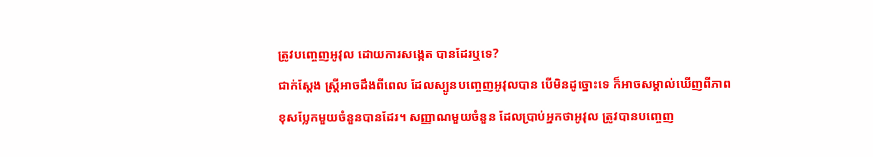ត្រូវបញ្ចេញអូវុល ដោយការសង្កេត បានដែរឬទេ?
ជាក់ស្តែង ស្រ្តីអាចដឹងពីពេល ដែលស្បូនបញ្ចេញអូវុលបាន បើមិនដូច្នោះទេ ក៏អាចសម្គាល់ឃើញពីភាពខុសប្លែកមួយចំនួនបានដែរ។ សញ្ញាណមួយចំនួន ដែលប្រាប់អ្នកថាអូវុល ត្រូវបានបញ្ចេញ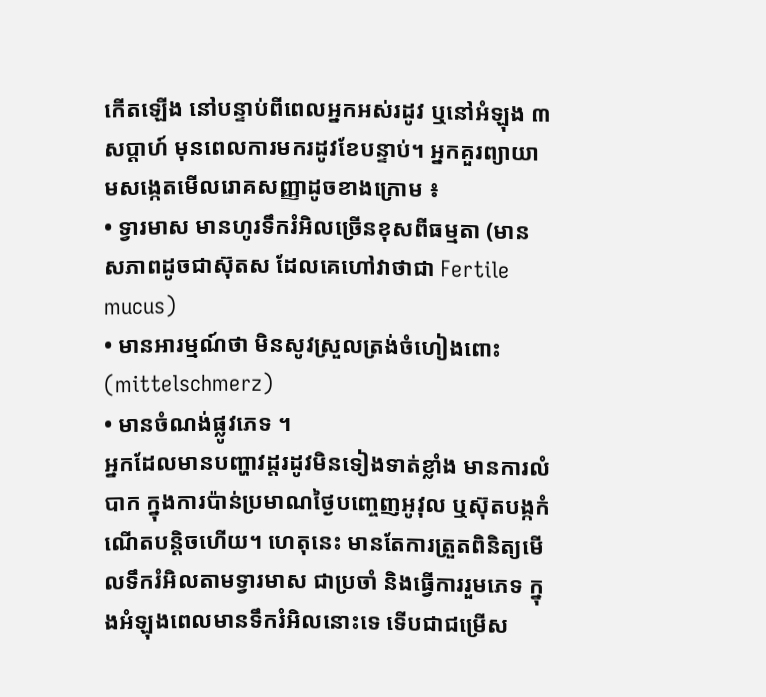កើតឡើង នៅបន្ទាប់ពីពេលអ្នកអស់រដូវ ឬនៅអំឡុង ៣ សប្តាហ៍ មុនពេលការមករដូវខែបន្ទាប់។ អ្នកគួរព្យាយាមសង្កេតមើលរោគសញ្ញាដូចខាងក្រោម ៖
• ទ្វារមាស មានហូរទឹករំអិលច្រើនខុសពីធម្មតា (មានសភាពដូចជាស៊ុតស ដែលគេហៅវាថាជា Fertile mucus)
• មានអារម្មណ៍ថា មិនសូវស្រួលត្រង់ចំហៀងពោះ (mittelschmerz)
• មានចំណង់ផ្លូវភេទ ។
អ្នកដែលមានបញ្ហាវដ្តរដូវមិនទៀងទាត់ខ្លាំង មានការលំបាក ក្នុងការប៉ាន់ប្រមាណថ្ងៃបញ្ចេញអូវុល ឬស៊ុតបង្កកំណើតបន្តិចហើយ។ ហេតុនេះ មានតែការត្រួតពិនិត្យមើលទឹករំអិលតាមទ្វារមាស ជាប្រចាំ និងធ្វើការរួមភេទ ក្នុងអំឡុងពេលមានទឹករំអិលនោះទេ ទើបជាជម្រើស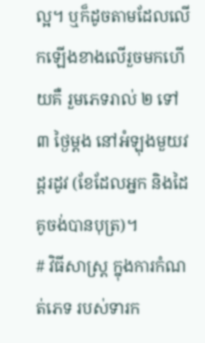ល្អ។ ឬក៏ដូចតាមដែលលើកឡើងខាងលើរួចមកហើយគឺ រួមភេទរាល់ ២ ទៅ ៣ ថ្ងៃម្តង នៅអំឡុងមួយវដ្តរដូវ (ខែដែលអ្នក និងដៃគូចង់បានបុត្រ)។
# វិធីសាស្រ្ត ក្នុងការកំណត់ភេទ របស់ទារក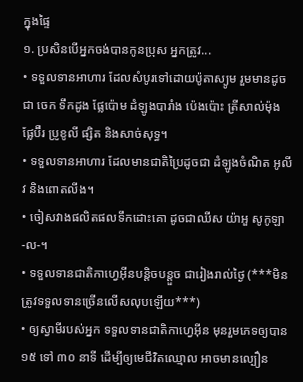ក្នុងផ្ទៃ
១. ប្រសិនបើអ្នកចង់បានកូនប្រុស អ្នកត្រូវ...
• ទទួលទានអាហារ ដែលសំបូរទៅដោយប៉ូតាស្យូម រួមមានដូចជា ចេក ទឹកដូង ផ្លែប៉ោម ដំឡូងបារាំង ប៉េងប៉ោះ ត្រីសាល់ម៉ុង ផ្លែប៊ឺរ ប្រូខូលី ផ្សិត និងសាច់សុទ្ធ។
• ទទួលទានអាហារ ដែលមានជាតិប្រៃដូចជា ដំឡូងចំណិត អូលីវ និងពោតលីង។
• ចៀសវាងផលិតផលទឹកដោះគោ ដូចជាឈីស យ៉ាអួ សូកូឡា -ល-។
• ទទួលទានជាតិកាហ្វេអ៊ីនបន្តិចបន្តួច ជារៀងរាល់ថ្ងៃ (***មិនត្រូវទទួលទានច្រើនលើសលុបឡើយ***)
• ឲ្យស្វាមីរបស់អ្នក ទទួលទានជាតិកាហ្វេអ៊ីន មុនរួមភេទឲ្យបាន ១៥ ទៅ ៣០ នាទី ដើម្បីឲ្យមេជីវិតឈ្មោល អាចមានល្បឿន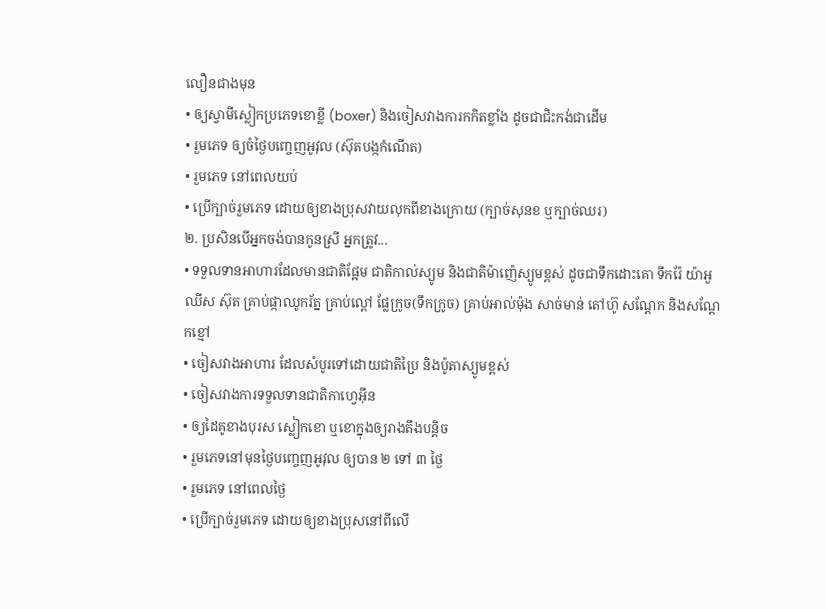លឿនជាងមុន
• ឲ្យស្វាមីស្លៀកប្រភេទខោខ្លី (boxer) និងចៀសវាងការកកិតខ្លាំង ដូចជាជិះកង់ជាដើម
• រួមភេទ ឲ្យចំថ្ងៃបញ្ចេញអូវុល (ស៊ុតបង្កកំណើត)
• រួមភេទ នៅពេលយប់
• ប្រើក្បាច់រួមភេទ ដោយឲ្យខាងប្រុសវាយលុកពីខាងក្រោយ (ក្បាច់សុនខ ឬក្បាច់ឈរ)
២. ប្រសិនបើអ្នកចង់បានកូនស្រី អ្នកត្រូវ...
• ទទួលទានអាហារដែលមានជាតិផ្អែម ជាតិកាល់ស្យូម និងជាតិម៉ាញ៉េស្យូមខ្ពស់ ដូចជាទឹកដោះគោ ទឹករ៉ែ យ៉ាអួ ឈីស ស៊ុត គ្រាប់ផ្កាឈូករ័ត្ន គ្រាប់ល្ពៅ ផ្លែក្រូច(ទឹកក្រូច) គ្រាប់អាល់ម៉ុង សាច់មាន់ តៅហ៊ូ សណ្តែក និងសណ្តែកខ្មៅ
• ចៀសវាងអាហារ ដែលសំបូរទៅដោយជាតិប្រៃ និងប៉ូតាស្យូមខ្ពស់
• ចៀសវាងការទទួលទានជាតិកាហ្វេអ៊ីន
• ឲ្យដៃគូខាងបុរស ស្លៀកខោ ឬខោក្នុងឲ្យរាងតឹងបន្តិច
• រួមភេទនៅមុនថ្ងៃបញ្ចេញអូវុល ឲ្យបាន ២ ទៅ ៣ ថ្ងៃ
• រួមភេទ នៅពេលថ្ងៃ
• ប្រើក្បាច់រួមភេទ ដោយឲ្យខាងប្រុសនៅពីលើ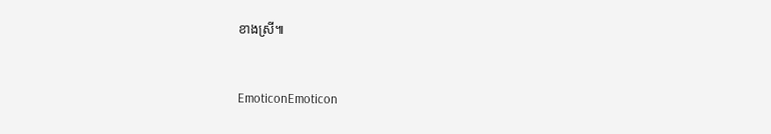ខាងស្រី៕


EmoticonEmoticon